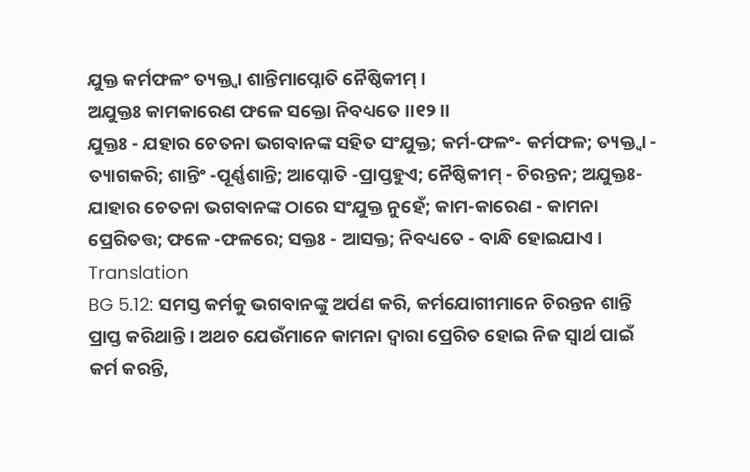ଯୁକ୍ତ କର୍ମଫଳଂ ତ୍ୟକ୍ତ୍ୱା ଶାନ୍ତିମାପ୍ନୋତି ନୈଷ୍ଠିକୀମ୍ ।
ଅଯୁକ୍ତଃ କାମକାରେଣ ଫଳେ ସକ୍ତୋ ନିବଧ୍ୟତେ ।।୧୨।।
ଯୁକ୍ତଃ - ଯହାର ଚେତନା ଭଗବାନଙ୍କ ସହିତ ସଂଯୁକ୍ତ; କର୍ମ-ଫଳଂ- କର୍ମଫଳ; ତ୍ୟକ୍ତ୍ୱା - ତ୍ୟାଗକରି; ଶାନ୍ତିଂ -ପୂର୍ଣ୍ଣଶାନ୍ତି; ଆପ୍ନୋତି -ପ୍ରାପ୍ତହୁଏ; ନୈଷ୍ଠିକୀମ୍ - ଚିରନ୍ତନ; ଅଯୁକ୍ତଃ- ଯାହାର ଚେତନା ଭଗବାନଙ୍କ ଠାରେ ସଂଯୁକ୍ତ ନୁହେଁ; କାମ-କାରେଣ - କାମନା ପ୍ରେରିତତ୍ତ; ଫଳେ -ଫଳରେ; ସକ୍ତଃ - ଆସକ୍ତ; ନିବଧ୍ୟତେ - ବାନ୍ଧି ହୋଇଯାଏ ।
Translation
BG 5.12: ସମସ୍ତ କର୍ମକୁ ଭଗବାନଙ୍କୁ ଅର୍ପଣ କରି, କର୍ମଯୋଗୀମାନେ ଚିରନ୍ତନ ଶାନ୍ତି ପ୍ରାପ୍ତ କରିଥାନ୍ତି । ଅଥଚ ଯେଉଁମାନେ କାମନା ଦ୍ୱାରା ପ୍ରେରିତ ହୋଇ ନିଜ ସ୍ୱାର୍ଥ ପାଇଁ କର୍ମ କରନ୍ତି,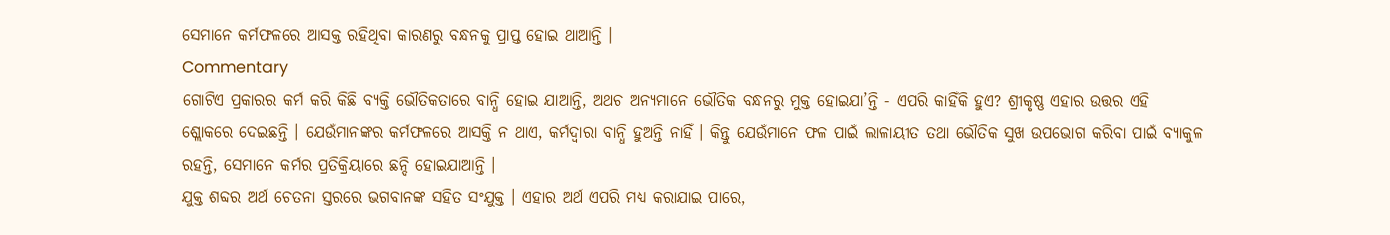ସେମାନେ କର୍ମଫଳରେ ଆସକ୍ତ ରହିଥିବା କାରଣରୁ ବନ୍ଧନକୁ ପ୍ରାପ୍ତ ହୋଇ ଥାଆନ୍ତି ।
Commentary
ଗୋଟିଏ ପ୍ରକାରର କର୍ମ କରି କିଛି ବ୍ୟକ୍ତି ଭୌତିକତାରେ ବାନ୍ଧି ହୋଇ ଯାଆନ୍ତି, ଅଥଚ ଅନ୍ୟମାନେ ଭୌତିକ ବନ୍ଧନରୁ ମୁକ୍ତ ହୋଇଯା’ନ୍ତି - ଏପରି କାହିଁକି ହୁଏ? ଶ୍ରୀକୃଷ୍ଣ ଏହାର ଉତ୍ତର ଏହି ଶ୍ଲୋକରେ ଦେଇଛନ୍ତି । ଯେଉଁମାନଙ୍କର କର୍ମଫଳରେ ଆସକ୍ତି ନ ଥାଏ, କର୍ମଦ୍ୱାରା ବାନ୍ଧି ହୁଅନ୍ତି ନାହିଁ । କିନ୍ତୁ ଯେଉଁମାନେ ଫଳ ପାଇଁ ଲାଳାୟୀତ ତଥା ଭୌତିକ ସୁଖ ଉପଭୋଗ କରିବା ପାଇଁ ବ୍ୟାକୁଳ ରହନ୍ତି, ସେମାନେ କର୍ମର ପ୍ରତିକ୍ରିୟାରେ ଛନ୍ଦି ହୋଇଯାଆନ୍ତି ।
ଯୁକ୍ତ ଶବ୍ଦର ଅର୍ଥ ଚେତନା ସ୍ତରରେ ଭଗବାନଙ୍କ ସହିତ ସଂଯୁକ୍ତ । ଏହାର ଅର୍ଥ ଏପରି ମଧ୍ୟ କରାଯାଇ ପାରେ,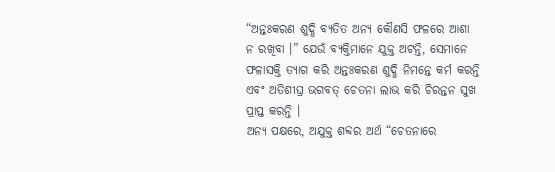“ଅନ୍ତଃକରଣ ଶୁଦ୍ଧି ବ୍ୟତିତ ଅନ୍ୟ କୌଣସି ଫଳରେ ଆଶା ନ ରଖିବା ।” ଯେଉଁ ବ୍ୟକ୍ତିମାନେ ଯୁକ୍ତ ଅଟନ୍ତି, ସେମାନେ ଫଳାସକ୍ତି ତ୍ୟାଗ କରି ଅନ୍ତଃକରଣ ଶୁଦ୍ଧି ନିମନ୍ତେ କର୍ମ କରନ୍ତି ଏବଂ ଅତିଶୀଘ୍ର ଭଗବତ୍ ଚେତନା ଲାଭ କରି ଚିରନ୍ତନ ସୁଖ ପ୍ରାପ୍ତ କରନ୍ତି ।
ଅନ୍ୟ ପକ୍ଷରେ, ଅଯୁକ୍ତ ଶବ୍ଦର ଅର୍ଥ “ଚେତନାରେ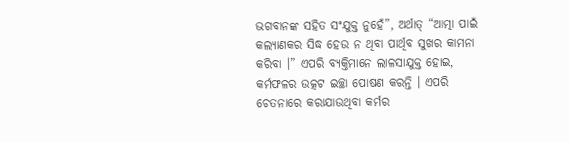ଭଗବାନଙ୍କ ସହିତ ସଂଯୁକ୍ତ ନୁହେଁ”, ଅର୍ଥାତ୍ “ଆତ୍ମା ପାଇଁ କଲ୍ୟାଣକର ସିଦ୍ଧ ହେଉ ନ ଥିବା ପାର୍ଥିବ ସୁଖର କାମନା କରିବା ।” ଏପରି ବ୍ୟକ୍ତିମାନେ ଲାଳସାଯୁକ୍ତ ହୋଇ, କର୍ମଫଳର ଉତ୍କଟ ଇଚ୍ଛା ପୋଷଣ କରନ୍ତି । ଏପରି ଚେତନାରେ କରାଯାଉଥିବା କର୍ମର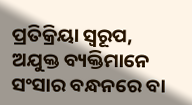ପ୍ରତିକ୍ରିୟା ସ୍ୱରୂପ, ଅଯୁକ୍ତ ବ୍ୟକ୍ତିମାନେ ସଂସାର ବନ୍ଧନରେ ବା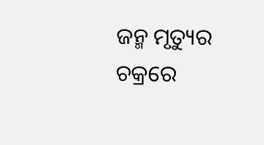ଜନ୍ମ ମୃତ୍ୟୁର ଚକ୍ରରେ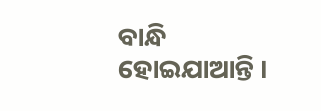ବାନ୍ଧି ହୋଇଯାଆନ୍ତି ।